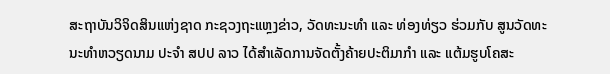ສະຖາບັນວິຈິດສິນແຫ່ງຊາດ ກະຊວງຖະແຫຼງຂ່າວ, ວັດທະນະທຳ ແລະ ທ່ອງທ່ຽວ ຮ່ວມກັບ ສູນວັດທະນະທໍາຫວຽດນາມ ປະຈໍາ ສປປ ລາວ ໄດ້ສຳເລັດການຈັດຕັ້ງຄ້າຍປະຕິມາກໍາ ແລະ ແຕ້ມຮູບໂຄສະ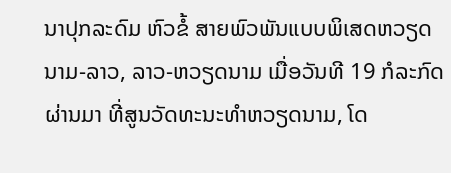ນາປຸກລະດົມ ຫົວຂໍ້ ສາຍພົວພັນແບບພິເສດຫວຽດນາມ-ລາວ, ລາວ-ຫວຽດນາມ ເມື່ອວັນທີ 19 ກໍລະກົດ ຜ່ານມາ ທີ່ສູນວັດທະນະທໍາຫວຽດນາມ, ໂດ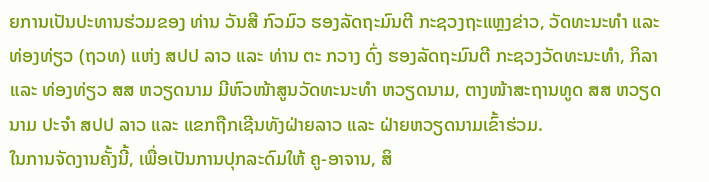ຍການເປັນປະທານຮ່ວມຂອງ ທ່ານ ວັນສີ ກົວມົວ ຮອງລັດຖະມົນຕີ ກະຊວງຖະແຫຼງຂ່າວ, ວັດທະນະທໍາ ແລະ ທ່ອງທ່ຽວ (ຖວທ) ແຫ່ງ ສປປ ລາວ ແລະ ທ່ານ ຕະ ກວາງ ດົ່ງ ຮອງລັດຖະມົນຕີ ກະຊວງວັດທະນະທໍາ, ກິລາ ແລະ ທ່ອງທ່ຽວ ສສ ຫວຽດນາມ ມີຫົວໜ້າສູນວັດທະນະທຳ ຫວຽດນາມ, ຕາງໜ້າສະຖານທູດ ສສ ຫວຽດນາມ ປະຈໍາ ສປປ ລາວ ແລະ ແຂກຖືກເຊີນທັງຝ່າຍລາວ ແລະ ຝ່າຍຫວຽດນາມເຂົ້າຮ່ວມ.
ໃນການຈັດງານຄັ້ງນີ້, ເພື່ອເປັນການປຸກລະດົມໃຫ້ ຄູ-ອາຈານ, ສິ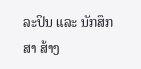ລະປິນ ແລະ ນັກສຶກສາ ສ້າງ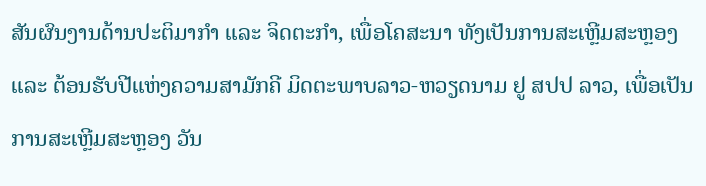ສັນຜົນງານດ້ານປະຕິມາກໍາ ແລະ ຈິດຕະກໍາ, ເພື່ອໂຄສະນາ ທັງເປັນການສະເຫຼີມສະຫຼອງ ແລະ ຕ້ອນຮັບປີແຫ່ງຄວາມສາມັກຄີ ມິດຕະພາບລາວ-ຫວຽດນາມ ຢູ ສປປ ລາວ, ເພື່ອເປັນການສະເຫຼີມສະຫຼອງ ວັນ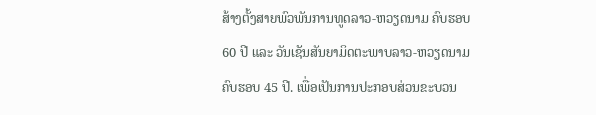ສ້າງຕັ້ງສາຍພົວພັນການທູດລາວ-ຫວຽດນາມ ຄົບຮອບ 60 ປີ ແລະ ວັນເຊັນສັນຍາມິດຕະພາບລາວ-ຫວຽດນາມ ຄົບຮອບ 45 ປີ. ເພື່ອເປັນການປະກອບສ່ວນຂະບວນ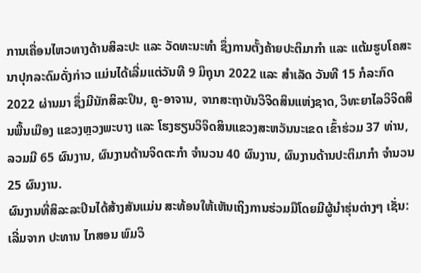ການເຄື່ອນໄຫວທາງດ້ານສິລະປະ ແລະ ວັດທະນະທໍາ ຊຶ່ງການຕັ້ງຄ້າຍປະຕິມາກໍາ ແລະ ແຕ້ມຮູບໂຄສະນາປຸກລະດົມດັ່ງກ່າວ ແມ່ນໄດ້ເລີ່ມແຕ່ວັນທີ 9 ມິຖຸນາ 2022 ແລະ ສໍາເລັດ ວັນທີ 15 ກໍລະກົດ 2022 ຜ່ານມາ ຊຶ່ງມີນັກສິລະປິນ, ຄູ-ອາຈານ, ຈາກສະຖາບັນວິຈິດສິນແຫ່ງຊາດ, ວິທະຍາໄລວິຈິດສິນພື້ນເມືອງ ແຂວງຫຼວງພະບາງ ແລະ ໂຮງຮຽນວິຈິດສິນແຂວງສະຫວັນນະເຂດ ເຂົ້າຮ່ວມ 37 ທ່ານ, ລວມມີ 65 ຜົນງານ, ຜົນງານດ້ານຈິດຕະກໍາ ຈໍານວນ 40 ຜົນງານ, ຜົນງານດ້ານປະຕິມາກໍາ ຈໍານວນ 25 ຜົນງານ.
ຜົນງານທີ່ສິລະລະປິນໄດ້ສ້າງສັນແມ່ນ ສະທ້ອນໃຫ້ເຫັນເຖິງການຮ່ວມມືໂດຍມີຜູ້ນໍາຮຸ່ນຕ່າງໆ ເຊັ່ນ: ເລີ່ມຈາກ ປະທານ ໄກສອນ ພົມວິ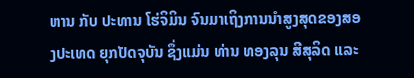ຫານ ກັບ ປະທານ ໂຮ່ຈິມິນ ຈົນມາເຖິງການນໍາສູງສຸດຂອງສອງປະເທດ ຍຸກປັດຈຸບັນ ຊຶ່ງແມ່ນ ທ່ານ ທອງລຸນ ສີສຸລິດ ແລະ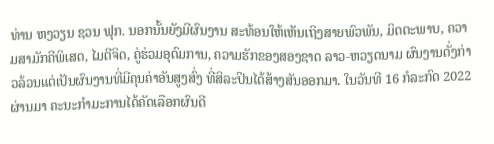ທ່ານ ຫງວຽນ ຊວນ ຟຸກ. ນອກນັ້ນຍັງມີຜົນງານ ສະທ້ອນໃຫ້ເຫັນເຖິງສາຍພົວພັນ, ມິດຕະພາບ, ຄວາມສາມັກຄີພິເສດ, ໄມຕີຈິດ, ຄູ່ຮ່ວມອຸດົມການ, ຄວາມຮັກຂອງສອງຊາດ ລາວ-ຫວຽດນາມ ຜົນງານດັ່ງກ່າວລ້ວນແຕ່ເປັນຜົນງານທີ່ມີຄຸນຄ່າອັນສູງສົ່ງ ທີ່ສິລະປິນໄດ້ສ້າງສັນອອກມາ. ໃນວັນທີ 16 ກໍລະກົດ 2022 ຜ່ານມາ ຄະນະກໍາມະການໄດ້ຄັດເລືອກຜົນດີ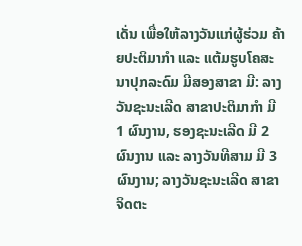ເດັ່ນ ເພື່ອໃຫ້ລາງວັນແກ່ຜູ້ຮ່ວມ ຄ້າຍປະຕິມາກໍາ ແລະ ແຕ້ມຮູບໂຄສະນາປຸກລະດົມ ມີສອງສາຂາ ມີ: ລາງວັນຊະນະເລີດ ສາຂາປະຕິມາກໍາ ມີ 1 ຜົນງານ, ຮອງຊະນະເລີດ ມີ 2 ຜົນງານ ແລະ ລາງວັນທີສາມ ມີ 3 ຜົນງານ; ລາງວັນຊະນະເລີດ ສາຂາຈິດຕະ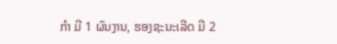ກໍາ ມີ 1 ຜົນງານ, ຮອງຊະນະເລີດ ມີ 2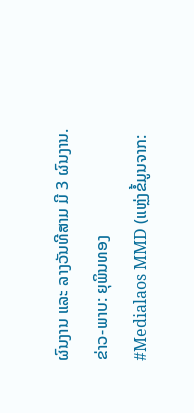ຜົນງານ ແລະ ລາງວັນທີສາມ ມີ 3 ຜົນງານ.
ຂ່າວ-ພາບ: ຍຸພິນທອງ
#Medialaos MMD (ແຫຼ່ງຂໍ້ມູນຈາກ: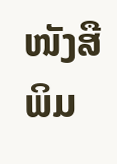ໜັງສືພິມ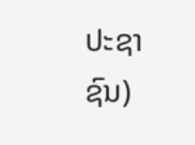ປະຊາຊົນ)